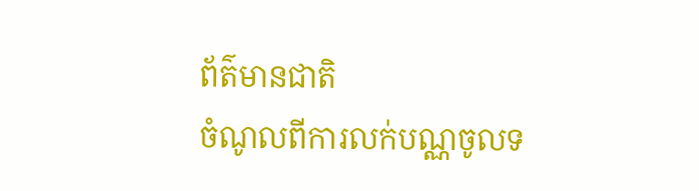ព័ត៌មានជាតិ
ចំណូលពីការលក់បណ្ណចូលទ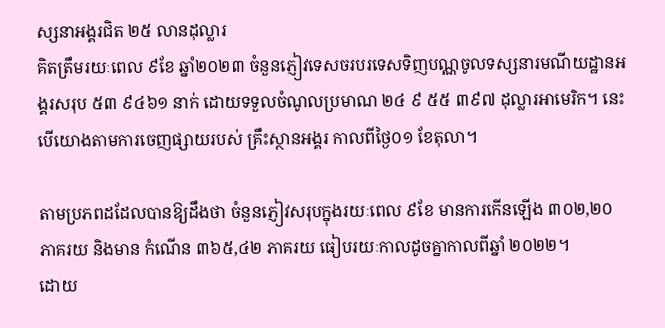ស្សនាអង្គរជិត ២៥ លានដុល្លារ
គិតត្រឹមរយៈពេល ៩ខែ ឆ្នាំ២០២៣ ចំនួនភ្ញៀវទេសចរបរទេសទិញបណ្ណចូលទស្សនារមណីយដ្ឋានអង្គរសរុប ៥៣ ៩៤៦១ នាក់ ដោយទទួលចំណូលប្រមាណ ២៤ ៩ ៥៥ ៣៩៧ ដុល្លារអាមេរិក។ នេះបើយោងតាមការចេញផ្សាយរបស់ គ្រឹះស្ថានអង្គរ កាលពីថ្ងៃ០១ ខែតុលា។

តាមប្រភពដដែលបានឱ្យដឹងថា ចំនួនភ្ញៀវសរុបក្នុងរយៈពេល ៩ខែ មានការកើនឡើង ៣០២,២០ ភាគរយ និងមាន កំណើន ៣៦៥,៤២ ភាគរយ ធៀបរយៈកាលដូចគ្នាកាលពីឆ្នាំ ២០២២។
ដោយ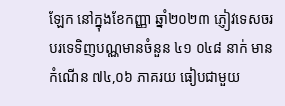ឡែក នៅក្នុងខែកញ្ញា ឆ្នាំ២០២៣ ភ្ញៀវទេសចរបរទេទិញបណ្ណមានចំនួន ៤១ ០៤៨ នាក់ មានកំណើន ៧៤,០៦ ភាគរយ ធៀបជាមួយ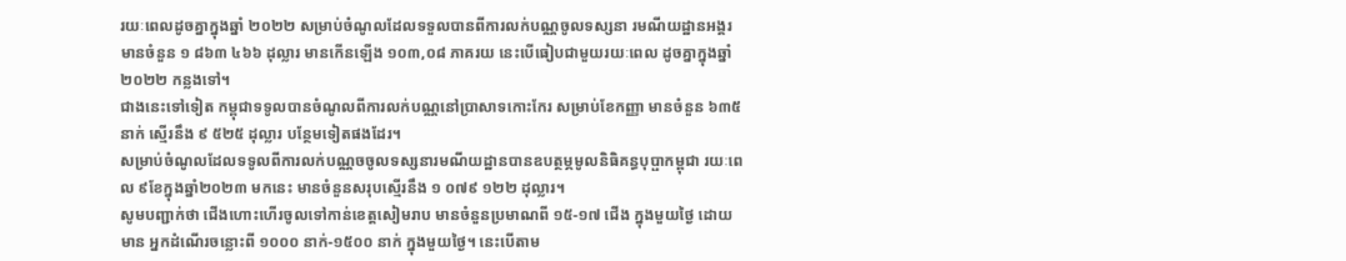រយៈពេលដូចគ្នាក្នុងឆ្នាំ ២០២២ សម្រាប់ចំណូលដែលទទួលបានពីការលក់បណ្ណចូលទស្សនា រមណីយដ្ឋានអង្គរ មានចំនួន ១ ៨៦៣ ៤៦៦ ដុល្លារ មានកើនឡើង ១០៣,០៨ ភាគរយ នេះបើធៀបជាមួយរយៈពេល ដូចគ្នាក្នុងឆ្នាំ ២០២២ កន្លងទៅ។
ជាងនេះទៅទៀត កម្ពុជាទទូលបានចំណូលពីការលក់បណ្ណនៅប្រាសាទកោះកែរ សម្រាប់ខែកញ្ញា មានចំនួន ៦៣៥ នាក់ ស្មើរនឹង ៩ ៥២៥ ដុល្លារ បន្ថែមទៀតផងដែរ។
សម្រាប់ចំណូលដែលទទូលពីការលក់បណ្ណចចូលទស្សនារមណីយដ្ឋានបានឧបត្ថម្ភមូលនិធិគន្ធបុប្ផាកម្ពុជា រយៈពេល ៩ខែក្នុងឆ្នាំ២០២៣ មកនេះ មានចំនួនសរុបស្មើរនឹង ១ ០៧៩ ១២២ ដុល្លារ។
សូមបញ្ជាក់ថា ជើងហោះហើរចូលទៅកាន់ខេត្តសៀមរាប មានចំនួនប្រមាណពី ១៥-១៧ ជើង ក្នុងមួយថ្ងៃ ដោយមាន អ្នកដំណើរចន្លោះពី ១០០០ នាក់-១៥០០ នាក់ ក្នុងមួយថ្ងៃ។ នេះបើតាម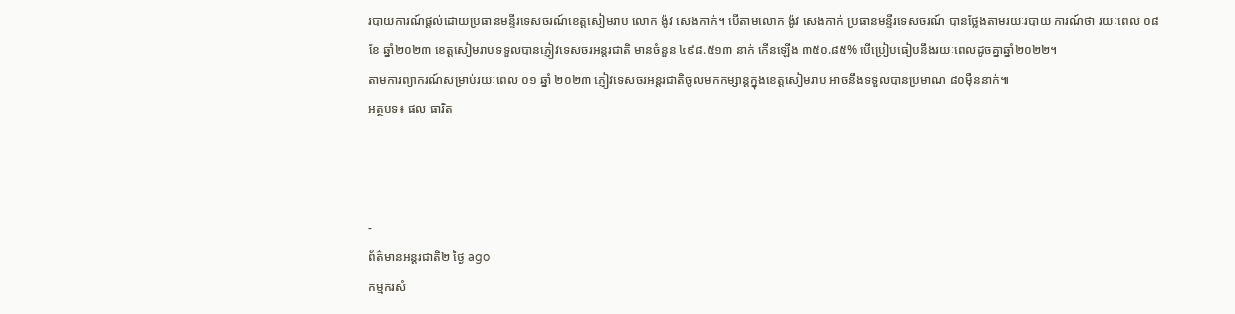របាយការណ៍ផ្តល់ដោយប្រធានមន្ទីរទេសចរណ៍ខេត្តសៀមរាប លោក ង៉ូវ សេងកាក់។ បើតាមលោក ង៉ូវ សេងកាក់ ប្រធានមន្ទីរទេសចរណ៍ បានថ្លែងតាមរយៈរបាយ ការណ៍ថា រយៈពេល ០៨ ខែ ឆ្នាំ២០២៣ ខេត្តសៀមរាបទទួលបានភ្ញៀវទេសចរអន្តរជាតិ មានចំនួន ៤៩៨.៥១៣ នាក់ កើនឡើង ៣៥០.៨៥% បើប្រៀបធៀបនឹងរយៈពេលដូចគ្នាឆ្នាំ២០២២។
តាមការព្យាករណ៍សម្រាប់រយៈពេល ០១ ឆ្នាំ ២០២៣ ភ្ញៀវទេសចរអន្តរជាតិចូលមកកម្សាន្តក្នុងខេត្តសៀមរាប អាចនឹងទទួលបានប្រមាណ ៨០ម៉ឺននាក់៕
អត្ថបទ៖ ផល ធារិត



-
ព័ត៌មានអន្ដរជាតិ២ ថ្ងៃ ago
កម្មករសំ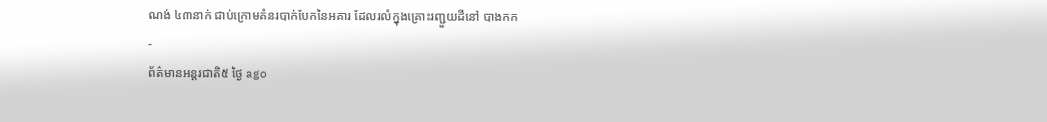ណង់ ៤៣នាក់ ជាប់ក្រោមគំនរបាក់បែកនៃអគារ ដែលរលំក្នុងគ្រោះរញ្ជួយដីនៅ បាងកក
-
ព័ត៌មានអន្ដរជាតិ៥ ថ្ងៃ ago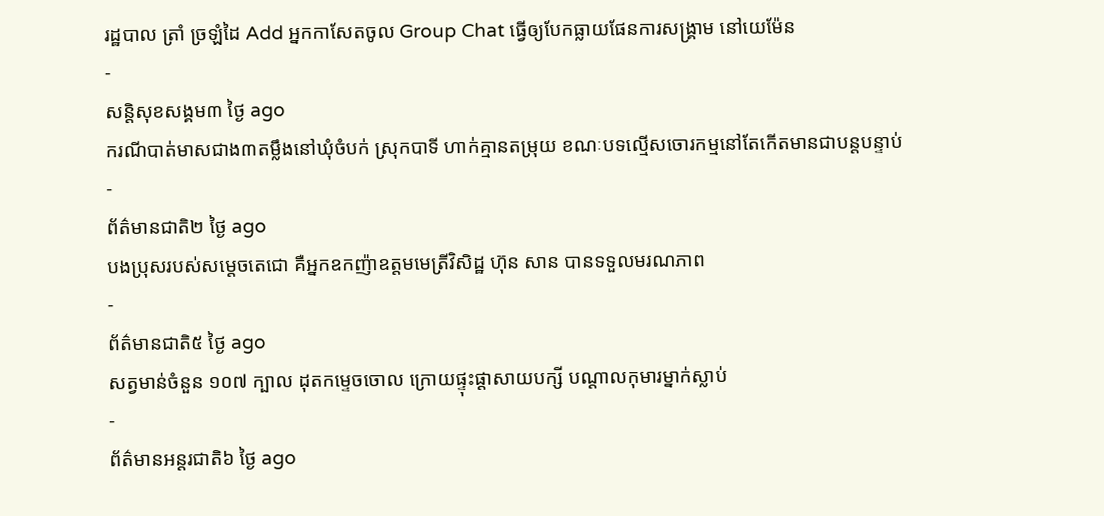រដ្ឋបាល ត្រាំ ច្រឡំដៃ Add អ្នកកាសែតចូល Group Chat ធ្វើឲ្យបែកធ្លាយផែនការសង្គ្រាម នៅយេម៉ែន
-
សន្តិសុខសង្គម៣ ថ្ងៃ ago
ករណីបាត់មាសជាង៣តម្លឹងនៅឃុំចំបក់ ស្រុកបាទី ហាក់គ្មានតម្រុយ ខណៈបទល្មើសចោរកម្មនៅតែកើតមានជាបន្តបន្ទាប់
-
ព័ត៌មានជាតិ២ ថ្ងៃ ago
បងប្រុសរបស់សម្ដេចតេជោ គឺអ្នកឧកញ៉ាឧត្តមមេត្រីវិសិដ្ឋ ហ៊ុន សាន បានទទួលមរណភាព
-
ព័ត៌មានជាតិ៥ ថ្ងៃ ago
សត្វមាន់ចំនួន ១០៧ ក្បាល ដុតកម្ទេចចោល ក្រោយផ្ទុះផ្ដាសាយបក្សី បណ្តាលកុមារម្នាក់ស្លាប់
-
ព័ត៌មានអន្ដរជាតិ៦ ថ្ងៃ ago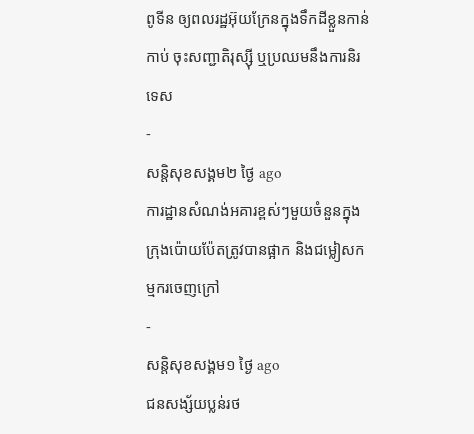ពូទីន ឲ្យពលរដ្ឋអ៊ុយក្រែនក្នុងទឹកដីខ្លួនកាន់កាប់ ចុះសញ្ជាតិរុស្ស៊ី ឬប្រឈមនឹងការនិរទេស
-
សន្តិសុខសង្គម២ ថ្ងៃ ago
ការដ្ឋានសំណង់អគារខ្ពស់ៗមួយចំនួនក្នុងក្រុងប៉ោយប៉ែតត្រូវបានផ្អាក និងជម្លៀសកម្មករចេញក្រៅ
-
សន្តិសុខសង្គម១ ថ្ងៃ ago
ជនសង្ស័យប្លន់រថ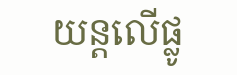យន្តលើផ្លូ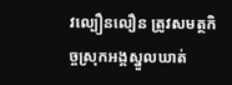វល្បឿនលឿន ត្រូវសមត្ថកិច្ចស្រុកអង្គស្នួលឃាត់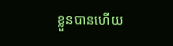ខ្លួនបានហើយ